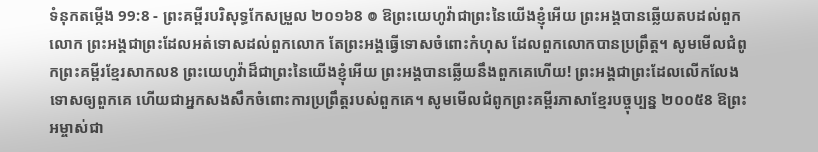ទំនុកតម្កើង 99:8 - ព្រះគម្ពីរបរិសុទ្ធកែសម្រួល ២០១៦8 ៙ ឱព្រះយេហូវ៉ាជាព្រះនៃយើងខ្ញុំអើយ ព្រះអង្គបានឆ្លើយតបដល់ពួកលោក ព្រះអង្គជាព្រះដែលអត់ទោសដល់ពួកលោក តែព្រះអង្គធ្វើទោសចំពោះកំហុស ដែលពួកលោកបានប្រព្រឹត្ត។ សូមមើលជំពូកព្រះគម្ពីរខ្មែរសាកល8 ព្រះយេហូវ៉ាដ៏ជាព្រះនៃយើងខ្ញុំអើយ ព្រះអង្គបានឆ្លើយនឹងពួកគេហើយ! ព្រះអង្គជាព្រះដែលលើកលែងទោសឲ្យពួកគេ ហើយជាអ្នកសងសឹកចំពោះការប្រព្រឹត្តរបស់ពួកគេ។ សូមមើលជំពូកព្រះគម្ពីរភាសាខ្មែរបច្ចុប្បន្ន ២០០៥8 ឱព្រះអម្ចាស់ជា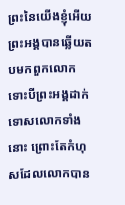ព្រះនៃយើងខ្ញុំអើយ ព្រះអង្គបានឆ្លើយតបមកពួកលោក ទោះបីព្រះអង្គដាក់ទោសលោកទាំងនោះ ព្រោះតែកំហុសដែលលោកបាន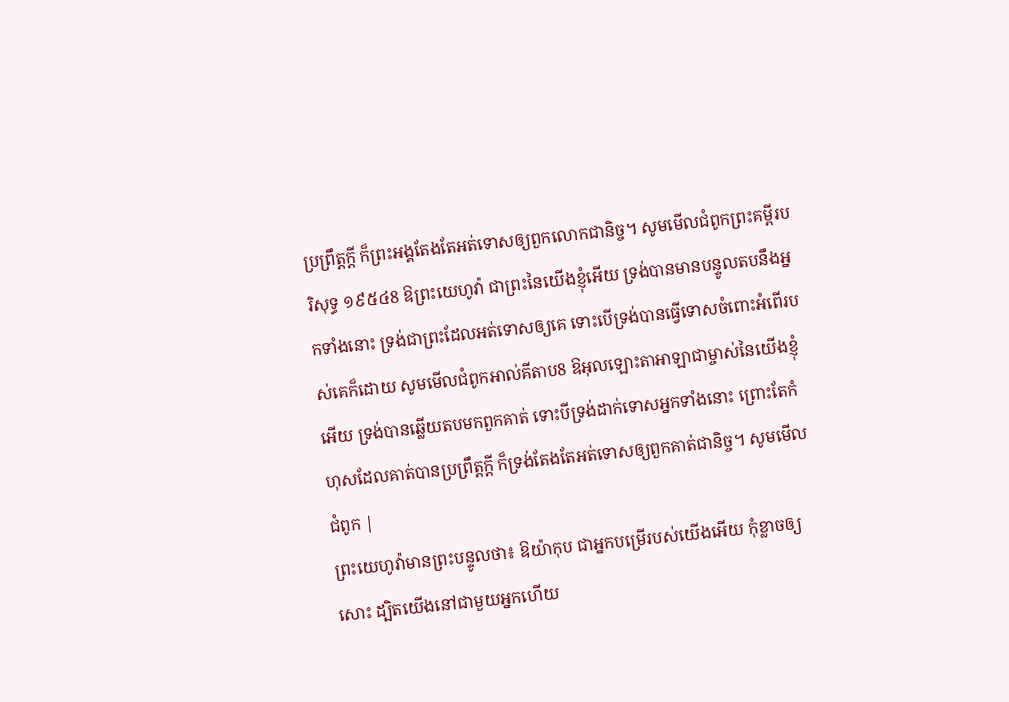ប្រព្រឹត្តក្ដី ក៏ព្រះអង្គតែងតែអត់ទោសឲ្យពួកលោកជានិច្ច។ សូមមើលជំពូកព្រះគម្ពីរបរិសុទ្ធ ១៩៥៤8 ឱព្រះយេហូវ៉ា ជាព្រះនៃយើងខ្ញុំអើយ ទ្រង់បានមានបន្ទូលតបនឹងអ្នកទាំងនោះ ទ្រង់ជាព្រះដែលអត់ទោសឲ្យគេ ទោះបើទ្រង់បានធ្វើទោសចំពោះអំពើរបស់គេក៏ដោយ សូមមើលជំពូកអាល់គីតាប8 ឱអុលឡោះតាអាឡាជាម្ចាស់នៃយើងខ្ញុំអើយ ទ្រង់បានឆ្លើយតបមកពួកគាត់ ទោះបីទ្រង់ដាក់ទោសអ្នកទាំងនោះ ព្រោះតែកំហុសដែលគាត់បានប្រព្រឹត្តក្ដី ក៏ទ្រង់តែងតែអត់ទោសឲ្យពួកគាត់ជានិច្ច។ សូមមើលជំពូក |
ព្រះយេហូវ៉ាមានព្រះបន្ទូលថា៖ ឱយ៉ាកុប ជាអ្នកបម្រើរបស់យើងអើយ កុំខ្លាចឲ្យសោះ ដ្បិតយើងនៅជាមួយអ្នកហើយ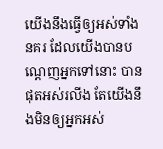យើងនឹងធ្វើឲ្យអស់ទាំងនគរ ដែលយើងបានបណ្ដេញអ្នកទៅនោះ បានផុតអស់រលីង តែយើងនឹងមិនឲ្យអ្នកអស់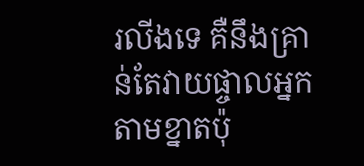រលីងទេ គឺនឹងគ្រាន់តែវាយផ្ចាលអ្នកតាមខ្នាតប៉ុ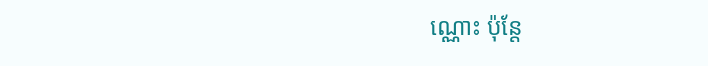ណ្ណោះ ប៉ុន្តែ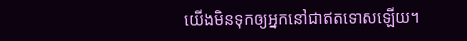យើងមិនទុកឲ្យអ្នកនៅជាឥតទោសឡើយ។